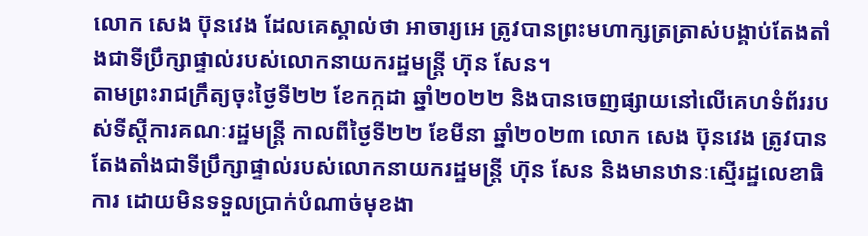លោក សេង ប៊ុនវេង ដែលគេស្គាល់ថា អាចារ្យអេ ត្រូវបានព្រះមហាក្សត្រត្រាស់បង្គាប់តែងតាំងជាទីប្រឹក្សាផ្ទាល់របស់លោកនាយករដ្ឋមន្ត្រី ហ៊ុន សែន។
តាមព្រះរាជក្រឹត្យចុះថ្ងៃទី២២ ខែកក្កដា ឆ្នាំ២០២២ និងបានចេញផ្សាយនៅលើគេហទំព័ររបស់ទីស្តីការគណៈរដ្ឋមន្ត្រី កាលពីថ្ងៃទី២២ ខែមីនា ឆ្នាំ២០២៣ លោក សេង ប៊ុនវេង ត្រូវបានតែងតាំងជាទីប្រឹក្សាផ្ទាល់របស់លោកនាយករដ្ឋមន្ត្រី ហ៊ុន សែន និងមានឋានៈស្មើរដ្ឋលេខាធិការ ដោយមិនទទួលប្រាក់បំណាច់មុខងា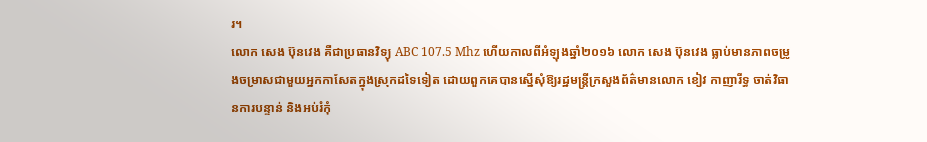រ។
លោក សេង ប៊ុនវេង គឺជាប្រធានវិទ្យុ ABC 107.5 Mhz ហើយកាលពីអំឡុងឆ្នាំ២០១៦ លោក សេង ប៊ុនវេង ធ្លាប់មានភាពចម្រូងចម្រាសជាមួយអ្នកកាសែតក្នុងស្រុកដទៃទៀត ដោយពួកគេបានស្នើសុំឱ្យរដ្ឋមន្ត្រីក្រសួងព័ត៌មានលោក ខៀវ កាញារីទ្ធ ចាត់វិធានការបន្ទាន់ និងអប់រំកុំ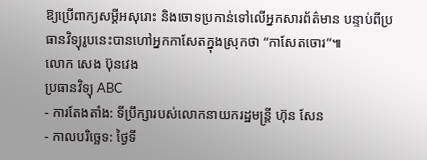ឱ្យប្រើពាក្យសម្តីអសុរោះ និងចោទប្រកាន់ទៅលើអ្នកសារព័ត៌មាន បន្ទាប់ពីប្រធានវិទ្យុរូបនេះបានហៅអ្នកកាសែតក្នុងស្រុកថា “កាសែតចោរ”៕
លោក សេង ប៊ុនវេង
ប្រធានវិទ្យុ ABC
- ការតែងតាំង: ទីប្រឹក្សារបស់លោកនាយករដ្ឋមន្ត្រី ហ៊ុន សែន
- កាលបរិច្ឆេទ: ថ្ងៃទី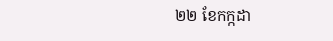២២ ខែកក្កដា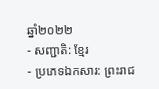ឆ្នាំ២០២២
- សញ្ជាតិ: ខ្មែរ
- ប្រភេទឯកសារ: ព្រះរាជ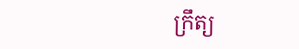ក្រឹត្យ